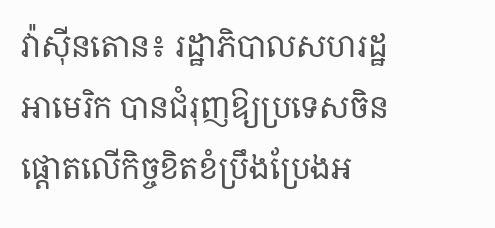វ៉ាស៊ីនតោន៖ រដ្ឋាភិបាលសហរដ្ឋអាមេរិក បានជំរុញឱ្យប្រទេសចិន ផ្តោតលើកិច្ចខិតខំប្រឹងប្រែងអ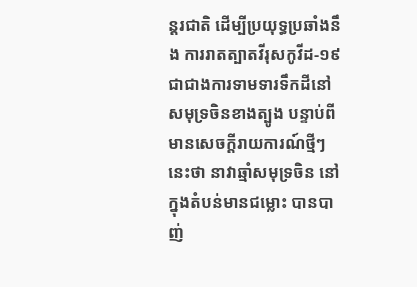ន្តរជាតិ ដើម្បីប្រយុទ្ធប្រឆាំងនឹង ការរាតត្បាតវីរុសកូវីដ-១៩ ជាជាងការទាមទារទឹកដីនៅសមុទ្រចិនខាងត្បូង បន្ទាប់ពីមានសេចក្តីរាយការណ៍ថ្មីៗនេះថា នាវាឆ្មាំសមុទ្រចិន នៅក្នុងតំបន់មានជម្លោះ បានបាញ់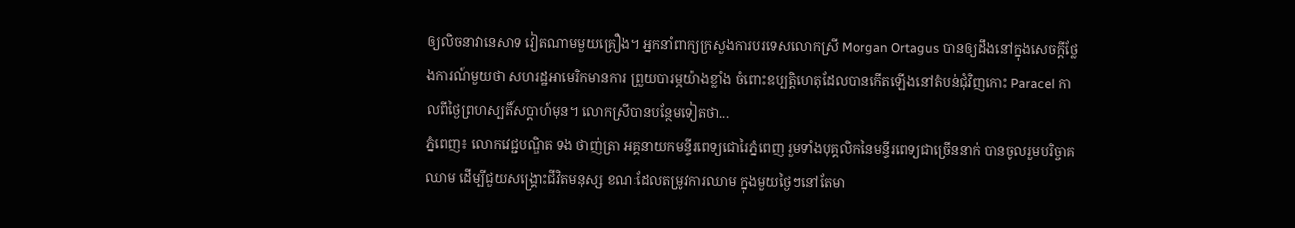ឲ្យលិចនាវានេសាទ វៀតណាមមួយគ្រឿង។ អ្នកនាំពាក្យក្រសួងការបរទេសលោកស្រី Morgan Ortagus បានឲ្យដឹងនៅក្នុងសេចក្តីថ្លែងការណ៍មួយថា សហរដ្ឋអាមេរិកមានការ ព្រួយបារម្ភយ៉ាងខ្លាំង ចំពោះឧប្បត្តិហេតុដែលបានកើតឡើងនៅតំបន់ជុំវិញកោះ Paracel កាលពីថ្ងៃព្រហស្បតិ៍សប្តាហ៍មុន។ លោកស្រីបានបន្ថែមទៀតថា...
ភ្នំពេញ៖ លោកវេជ្ជបណ្ឌិត ទង ថាញ់ត្រា អគ្គនាយកមន្ទីរពេទ្យជោរៃភ្នំពេញ រួមទាំងបុគ្គលិកនៃមន្ទីរពេទ្យជាច្រើននាក់ បានចូលរួមបរិច្ចាគឈាម ដើម្បីជួយសង្គ្រោះជីវិតមនុស្ស ខណៈដែលតម្រូវការឈាម ក្នុងមួយថ្ងៃៗនៅតែមា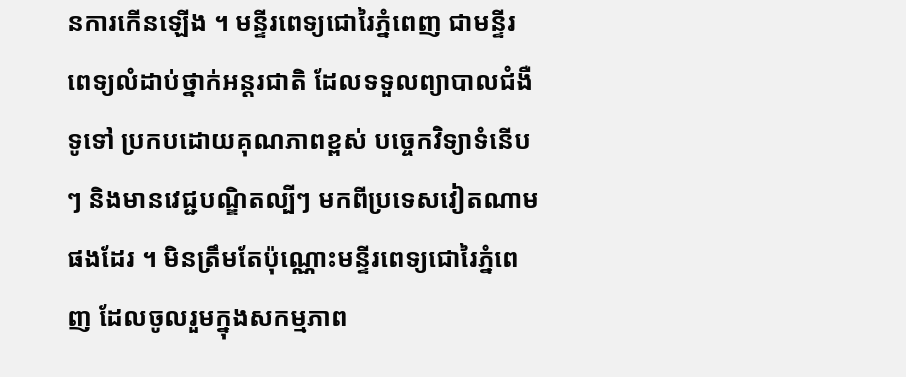នការកើនឡើង ។ មន្ទីរពេទ្យជោរៃភ្នំពេញ ជាមន្ទីរពេទ្យលំដាប់ថ្នាក់អន្តរជាតិ ដែលទទួលព្យាបាលជំងឺទូទៅ ប្រកបដោយគុណភាពខ្ពស់ បច្ចេកវិទ្យាទំនើបៗ និងមានវេជ្ជបណ្ឌិតល្បីៗ មកពីប្រទេសវៀតណាមផងដែរ ។ មិនត្រឹមតែប៉ុណ្ណោះមន្ទីរពេទ្យជោរៃភ្នំពេញ ដែលចូលរួមក្នុងសកម្មភាព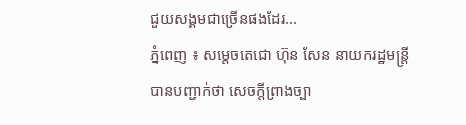ជួយសង្គមជាច្រើនផងដែរ...
ភ្នំពេញ ៖ សម្តេចតេជោ ហ៊ុន សែន នាយករដ្ឋមន្ត្រី បានបញ្ជាក់ថា សេចក្តីព្រាងច្បា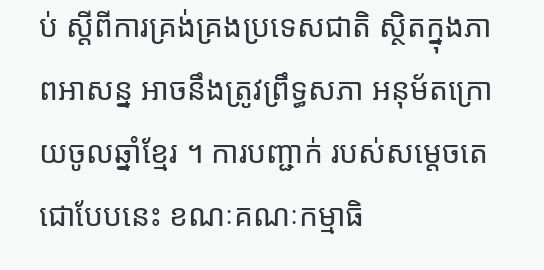ប់ ស្តីពីការគ្រង់គ្រងប្រទេសជាតិ ស្ថិតក្នុងភាពអាសន្ន អាចនឹងត្រូវព្រឹទ្ធសភា អនុម័តក្រោយចូលឆ្នាំខ្មែរ ។ ការបញ្ជាក់ របស់សម្តេចតេជោបែបនេះ ខណៈគណៈកម្មាធិ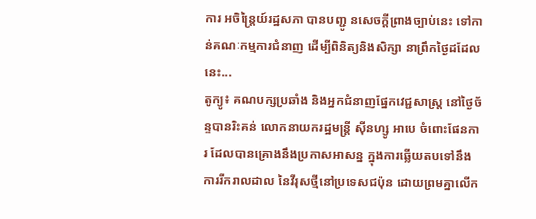ការ អចិន្ត្រៃយ៍រដ្ឋសភា បានបញ្ជូ នសេចក្តីព្រាងច្បាប់នេះ ទៅកាន់គណៈកម្មការជំនាញ ដើម្បីពិនិត្យនិងសិក្សា នាព្រឹកថ្ងៃដដែលនេះ...
តូក្យូ៖ គណបក្សប្រឆាំង និងអ្នកជំនាញផ្នែកវេជ្ជសាស្ត្រ នៅថ្ងៃច័ន្ទបានរិះគន់ លោកនាយករដ្ឋមន្រ្តី ស៊ីនហ្សូ អាបេ ចំពោះផែនការ ដែលបានគ្រោងនឹងប្រកាសអាសន្ន ក្នុងការឆ្លើយតបទៅនឹងការរីករាលដាល នៃវីរុសថ្មីនៅប្រទេសជប៉ុន ដោយព្រមគ្នាលើក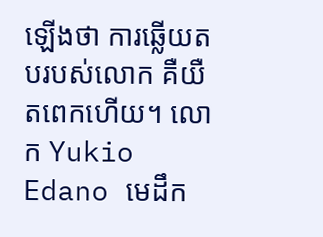ឡើងថា ការឆ្លើយតបរបស់លោក គឺយឺតពេកហើយ។ លោក Yukio Edano មេដឹក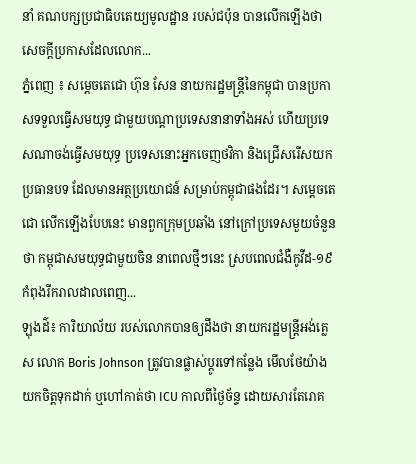នាំ គណបក្សប្រជាធិបតេយ្យមូលដ្ឋាន របស់ជប៉ុន បានលើកឡើងថា សេចក្តីប្រកាសដែលលោក...
ភ្នំពេញ ៖ សម្ដេចតេជោ ហ៊ុន សែន នាយករដ្ឋមន្ដ្រីនៃកម្ពុជា បានប្រកាសទទួលធ្វើសមយុទ្ធ ជាមួយបណ្ដាប្រទេសនានាទាំងអស់ ហើយប្រទេសណាចង់ធ្វើសមយុទ្ធ ប្រទេសនោះអ្នកចេញថវិកា និងជ្រើសរើសយកប្រធានបទ ដែលមានអត្ថប្រយោជន៍ សម្រាប់កម្ពុជាផងដែរ។ សម្ដេចតេជោ លើកឡើងបែបនេះ មានពួកក្រុមប្រឆាំង នៅក្រៅប្រទេសមួយចំនួន ថា កម្ពុជាសមយុទ្ធជាមួយចិន នាពេលថ្មីៗនេះ ស្របពេលជំងឺកូវីដ-១៩ កំពុងរីករាលដាលពេញ...
ឡុងដ៌៖ ការិយាល័យ របស់លោកបានឲ្យដឹងថា នាយករដ្ឋមន្រ្តីអង់គ្លេស លោក Boris Johnson ត្រូវបានផ្លាស់ប្តូរទៅកន្លែង មើលថែយ៉ាង យកចិត្តទុកដាក់ ឬហៅកាត់ថា ICU កាលពីថ្ងៃច័ន្ទ ដោយសារតែរោគ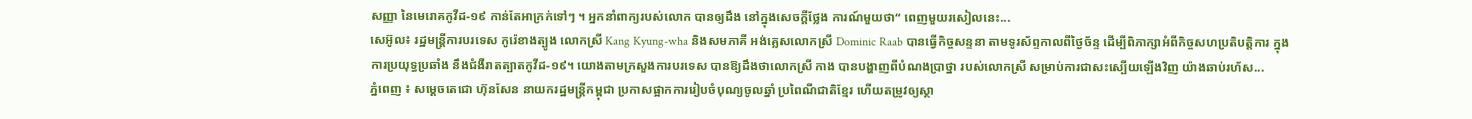សញ្ញា នៃមេរោគកូវីដ-១៩ កាន់តែអាក្រក់ទៅៗ ។ អ្នកនាំពាក្យរបស់លោក បានឲ្យដឹង នៅក្នុងសេចក្តីថ្លែង ការណ៍មួយថា“ ពេញមួយរសៀលនេះ...
សេអ៊ូល៖ រដ្ឋមន្ត្រីការបរទេស កូរ៉េខាងត្បូង លោកស្រី Kang Kyung-wha និងសមភាគី អង់គ្លេសលោកស្រី Dominic Raab បានធ្វើកិច្ចសន្ទនា តាមទូរស័ព្ទកាលពីថ្ងៃច័ន្ទ ដើម្បីពិភាក្សាអំពីកិច្ចសហប្រតិបត្តិការ ក្នុងការប្រយុទ្ធប្រឆាំង នឹងជំងឺរាតត្បាតកូវីដ-១៩។ យោងតាមក្រសួងការបរទេស បានឱ្យដឹងថាលោកស្រី កាង បានបង្ហាញពីបំណងប្រាថ្នា របស់លោកស្រី សម្រាប់ការជាសះស្បើយឡើងវិញ យ៉ាងឆាប់រហ័ស...
ភ្នំពេញ ៖ សម្ដេចតេជោ ហ៊ុនសែន នាយករដ្ឋមន្រ្តីកម្ពុជា ប្រកាសផ្អាកការរៀបចំបុណ្យចូលឆ្នាំ ប្រពៃណីជាតិខ្មែរ ហើយតម្រូវឲ្យស្ថា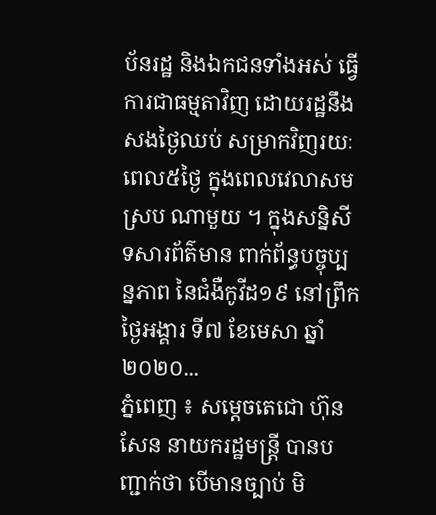ប័នរដ្ឋ និងឯកជនទាំងអស់ ធ្វើការជាធម្មតាវិញ ដោយរដ្ឋនឹងសងថ្ងៃឈប់ សម្រាកវិញរយៈពេល៥ថ្ងៃ ក្នុងពេលវេលាសមស្រប ណាមួយ ។ ក្នុងសន្និសីទសារព័ត៌មាន ពាក់ព័ន្ធបច្ចុប្បន្នភាព នៃជំងឺកូវីដ១៩ នៅព្រឹកថ្ងៃអង្គារ ទី៧ ខែមេសា ឆ្នាំ២០២០...
ភ្នំពេញ ៖ សម្តេចតេជោ ហ៊ុន សែន នាយករដ្ឋមន្ត្រី បានបញ្ជាក់ថា បើមានច្បាប់ មិ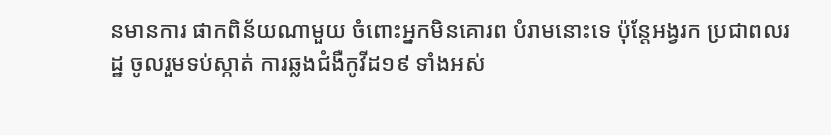នមានការ ផាកពិន័យណាមួយ ចំពោះអ្នកមិនគោរព បំរាមនោះទេ ប៉ុន្តែអង្វរក ប្រជាពលរដ្ឋ ចូលរួមទប់ស្កាត់ ការឆ្លងជំងឺកូវីដ១៩ ទាំងអស់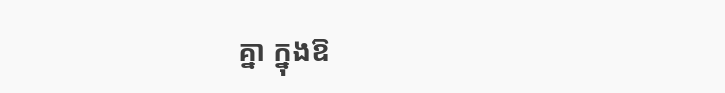គ្នា ក្នុងឱ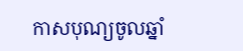កាសបុណ្យចូលឆ្នាំ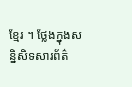ខ្មែរ ។ ថ្លែងក្នុងសន្និសិទសារព័ត៌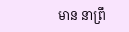មាន នាព្រឹ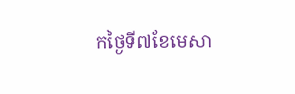កថ្ងៃទី៧ខែមេសា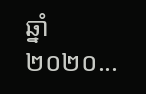ឆ្នាំ២០២០...